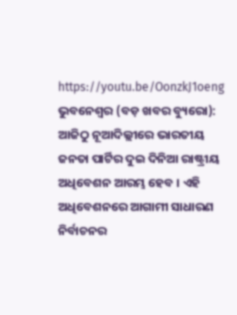https://youtu.be/OonzkJ1oeng
ଭୁବନେଶ୍ୱର (ବଡ଼ ଖବର ବ୍ୟୁରୋ): ଆଜିଠୁ ନୂଆଦିଲ୍ଲୀରେ ଭାରତୀୟ ଜନତା ପାର୍ଟିର ଦୁଇ ଦିନିଆ ରାଷ୍ଟ୍ରୀୟ ଅଧିବେଶନ ଆରମ୍ଭ ହେବ । ଏହି ଅଧିବେଶନରେ ଆଗାମୀ ସାଧାରଣ ନିର୍ବାଚନର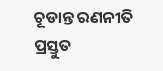ଚୂଡାନ୍ତ ରଣନୀତି ପ୍ରସ୍ତୁତ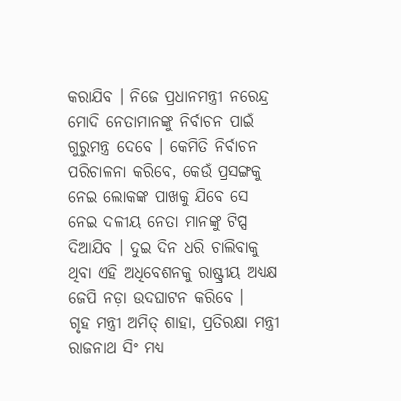କରାଯିବ । ନିଜେ ପ୍ରଧାନମନ୍ତ୍ରୀ ନରେନ୍ଦ୍ର ମୋଦି ନେତାମାନଙ୍କୁ ନିର୍ବାଚନ ପାଇଁ ଗୁରୁମନ୍ତ୍ର ଦେବେ । କେମିତି ନିର୍ବାଚନ ପରିଚାଳନା କରିବେ, କେଉଁ ପ୍ରସଙ୍ଗକୁ ନେଇ ଲୋକଙ୍କ ପାଖକୁ ଯିବେ ସେ ନେଇ ଦଳୀୟ ନେତା ମାନଙ୍କୁ ଟିପ୍ସ ଦିଆଯିବ । ଦୁଇ ଦିନ ଧରି ଚାଲିବାକୁ ଥିବା ଏହି ଅଧିବେଶନକୁ ରାଷ୍ଟ୍ରୀୟ ଅଧ୍ୟକ୍ଷ ଜେପି ନଡ଼ା ଉଦଘାଟନ କରିବେ ।
ଗୃହ ମନ୍ତ୍ରୀ ଅମିତ୍ ଶାହା, ପ୍ରତିରକ୍ଷା ମନ୍ତ୍ରୀ ରାଜନାଥ ସିଂ ମଧ୍ୟ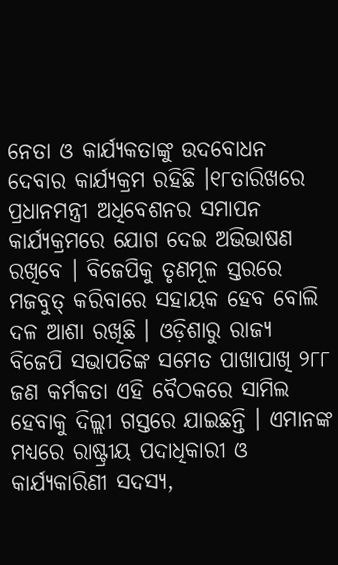ନେତା ଓ କାର୍ଯ୍ୟକତାଙ୍କୁ ଉଦବୋଧନ ଦେବାର କାର୍ଯ୍ୟକ୍ରମ ରହିଛି ।୧୮ତାରିଖରେ ପ୍ରଧାନମନ୍ତ୍ରୀ ଅଧିବେଶନର ସମାପନ କାର୍ଯ୍ୟକ୍ରମରେ ଯୋଗ ଦେଇ ଅଭିଭାଷଣ ରଖିବେ । ବିଜେପିକୁ ତୃଣମୂଳ ସ୍ତରରେ ମଜବୁତ୍ କରିବାରେ ସହାୟକ ହେବ ବୋଲି ଦଳ ଆଶା ରଖିଛି । ଓଡ଼ିଶାରୁ ରାଜ୍ୟ ବିଜେପି ସଭାପତିଙ୍କ ସମେତ ପାଖାପାଖି ୨୮୮ ଜଣ କର୍ମକତା ଏହି ବୈଠକରେ ସାମିଲ ହେବାକୁ ଦିଲ୍ଲୀ ଗସ୍ତରେ ଯାଇଛନ୍ତି । ଏମାନଙ୍କ ମଧ୍ୟରେ ରାଷ୍ଟ୍ରୀୟ ପଦାଧିକାରୀ ଓ କାର୍ଯ୍ୟକାରିଣୀ ସଦସ୍ୟ,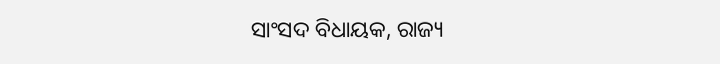ସାଂସଦ ବିଧାୟକ, ରାଜ୍ୟ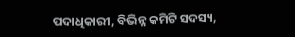ପଦାଧିକାରୀ, ବିଭିନ୍ନ କମିଟି ସଦସ୍ୟ,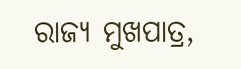ରାଜ୍ୟ ମୁଖପାତ୍ର,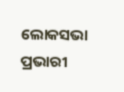ଲୋକସଭା ପ୍ରଭାରୀ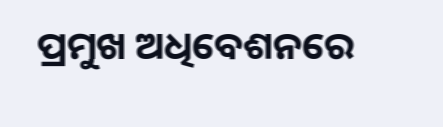ପ୍ରମୁଖ ଅଧିବେଶନରେ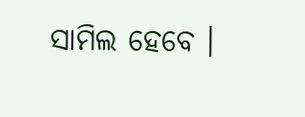ସାମିଲ ହେବେ ।